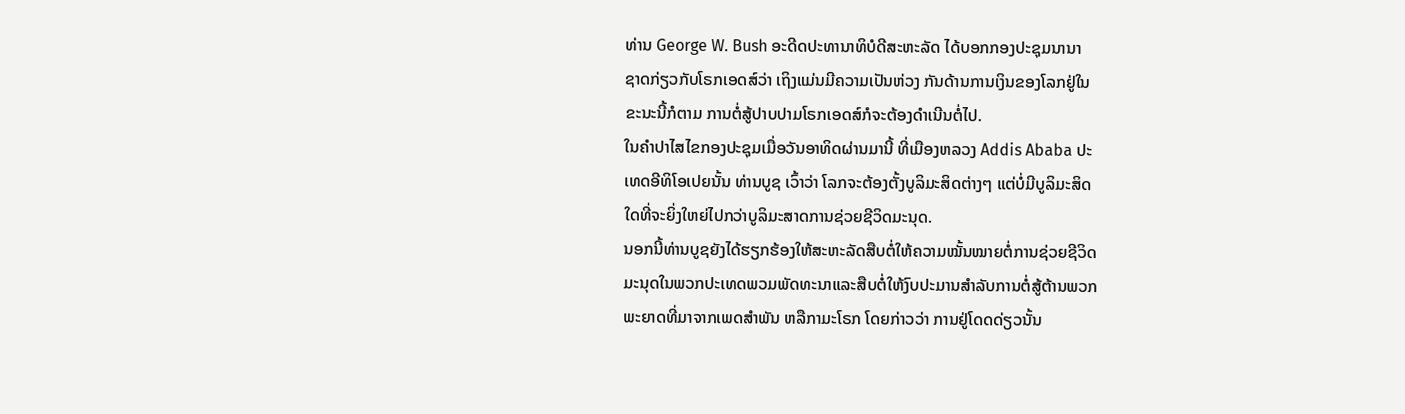ທ່ານ George W. Bush ອະດີດປະທານາທິບໍດີສະຫະລັດ ໄດ້ບອກກອງປະຊຸມນານາ
ຊາດກ່ຽວກັບໂຣກເອດສ໌ວ່າ ເຖິງແມ່ນມີຄວາມເປັນຫ່ວງ ກັນດ້ານການເງິນຂອງໂລກຢູ່ໃນ
ຂະນະນີ້ກໍຕາມ ການຕໍ່ສູ້ປາບປາມໂຣກເອດສ໌ກໍຈະຕ້ອງດໍາເນີນຕໍ່ໄປ.
ໃນຄໍາປາໄສໄຂກອງປະຊຸມເມື່ອວັນອາທິດຜ່ານມານີ້ ທີ່ເມືອງຫລວງ Addis Ababa ປະ
ເທດອີທິໂອເປຍນັ້ນ ທ່ານບູຊ ເວົ້າວ່າ ໂລກຈະຕ້ອງຕັ້ງບູລິມະສິດຕ່າງໆ ແຕ່ບໍ່ມີບູລິມະສິດ
ໃດທີ່ຈະຍິ່ງໃຫຍ່ໄປກວ່າບູລິມະສາດການຊ່ວຍຊີວິດມະນຸດ.
ນອກນີ້ທ່ານບູຊຍັງໄດ້ຮຽກຮ້ອງໃຫ້ສະຫະລັດສືບຕໍ່ໃຫ້ຄວາມໝັ້ນໝາຍຕໍ່ການຊ່ວຍຊີວິດ
ມະນຸດໃນພວກປະເທດພວມພັດທະນາແລະສືບຕໍ່ໃຫ້ງົບປະມານສໍາລັບການຕໍ່ສູ້ຕ້ານພວກ
ພະຍາດທີ່ມາຈາກເພດສໍາພັນ ຫລືກາມະໂຣກ ໂດຍກ່າວວ່າ ການຢູ່ໂດດດ່ຽວນັ້ນ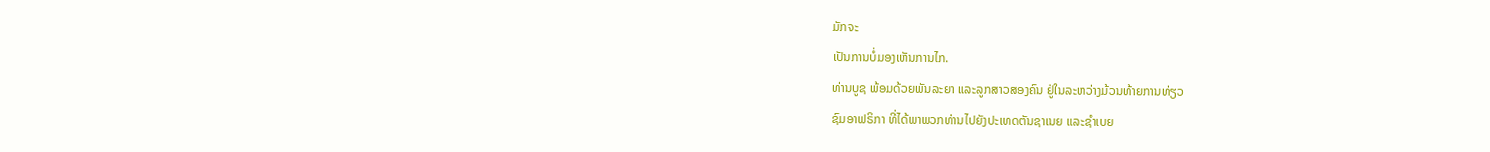ມັກຈະ
ເປັນການບໍ່ມອງເຫັນການໄກ.
ທ່ານບູຊ ພ້ອມດ້ວຍພັນລະຍາ ແລະລູກສາວສອງຄົນ ຢູ່ໃນລະຫວ່າງມ້ວນທ້າຍການທ່ຽວ
ຊົມອາຟຣິກາ ທີ່ໄດ້ພາພວກທ່ານໄປຍັງປະເທດຕັນຊາເນຍ ແລະຊໍາເບຍ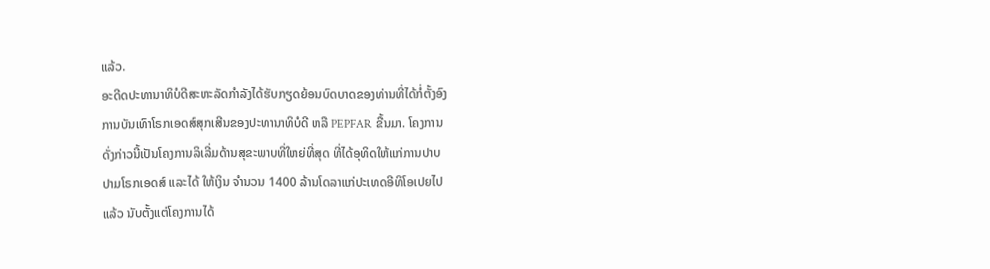ແລ້ວ.
ອະດີດປະທານາທິບໍດີສະຫະລັດກໍາລັງໄດ້ຮັບກຽດຍ້ອນບົດບາດຂອງທ່ານທີ່ໄດ້ກໍ່ຕັ້ງອົງ
ການບັນເທົາໂຣກເອດສ໌ສຸກເສີນຂອງປະທານາທິບໍດີ ຫລື PEPFAR ຂື້ນມາ. ໂຄງການ
ດັ່ງກ່າວນີ້ເປັນໂຄງການລິເລີ່ມດ້ານສຸຂະພາບທີ່ໃຫຍ່ທີ່ສຸດ ທີ່ໄດ້ອຸທິດໃຫ້ແກ່ການປາບ
ປາມໂຣກເອດສ໌ ແລະໄດ້ ໃຫ້ເງິນ ຈໍານວນ 1400 ລ້ານໂດລາແກ່ປະເທດອີທິໂອເປຍໄປ
ແລ້ວ ນັບຕັ້ງແຕ່ໂຄງການໄດ້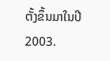ຕັ້ງຂຶ້ນມາໃນປີ 2003.